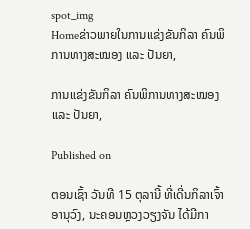spot_img
Homeຂ່າວພາຍໃນການແຂ່ງຂັນກິລາ ຄົນພິການທາງສະໝອງ ແລະ ປັນຍາ,

ການແຂ່ງຂັນກິລາ ຄົນພິການທາງສະໝອງ ແລະ ປັນຍາ,

Published on

ຕອນເຊົ້າ ວັນທີ 15 ຕຸລານີ້ ທີ່ເດີ່ນກິລາເຈົ້າອານຸວົງ, ນະຄອນຫຼວງວຽງຈັນ ໄດ້ມີກາ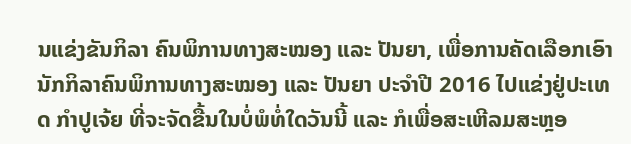ນແຂ່ງຂັນກິລາ ຄົນພິການທາງສະໝອງ ແລະ ປັນຍາ, ເພື່ອການຄັດເລືອກເອົານັກກິລາຄົນພິການທາງສະໝອງ ແລະ ປັນຍາ ປະຈຳປີ 2016 ໄປແຂ່ງຢູ່ປະເທດ ກຳປູເຈ້ຍ ທີ່ຈະຈັດຂື້ນໃນບໍ່ພໍທໍ່ໃດວັນນີ້ ແລະ ກໍເພື່ອສະເຫີລມສະຫຼອ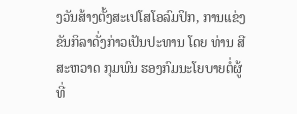ງວັນສ້າງຕັ້ງສະເປໂສໂອລົມປິກ, ການແຂ່ງຂັນກິລາດັ່ງກ່າວເປັນປະທານ ໂດຍ ທ່ານ ສີສະຫວາດ ກຸມພົນ ຮອງກົມນະໂຍບາຍຕໍ່ຜູ້ທີ່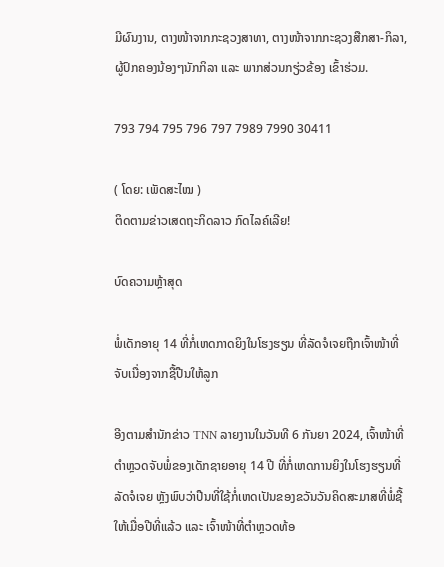ມີຜົນງານ, ຕາງໜ້າຈາກກະຊວງສາທາ, ຕາງໜ້າຈາກກະຊວງສືກສາ-ກິລາ, ຜູ້ປົກຄອງນ້ອງໆນັກກິລາ ແລະ ພາກສ່ວນກຽ່ວຂ້ອງ ເຂົ້າຮ່ວມ.

793 794 795 796 797 7989 7990 30411

( ໂດຍ: ເພັດສະໄໝ )
ຕິດຕາມຂ່າວເສດຖະກິດລາວ ກົດໄລຄ໌ເລີຍ!

ບົດຄວາມຫຼ້າສຸດ

ພໍ່ເດັກອາຍຸ 14 ທີ່ກໍ່ເຫດກາດຍິງໃນໂຮງຮຽນ ທີ່ລັດຈໍເຈຍຖືກເຈົ້າໜ້າທີ່ຈັບເນື່ອງຈາກຊື້ປືນໃຫ້ລູກ

ອີງຕາມສຳນັກຂ່າວ TNN ລາຍງານໃນວັນທີ 6 ກັນຍາ 2024, ເຈົ້າໜ້າທີ່ຕຳຫຼວດຈັບພໍ່ຂອງເດັກຊາຍອາຍຸ 14 ປີ ທີ່ກໍ່ເຫດການຍິງໃນໂຮງຮຽນທີ່ລັດຈໍເຈຍ ຫຼັງພົບວ່າປືນທີ່ໃຊ້ກໍ່ເຫດເປັນຂອງຂວັນວັນຄິດສະມາສທີ່ພໍ່ຊື້ໃຫ້ເມື່ອປີທີ່ແລ້ວ ແລະ ເຈົ້າໜ້າທີ່ຕຳຫຼວດທ້ອ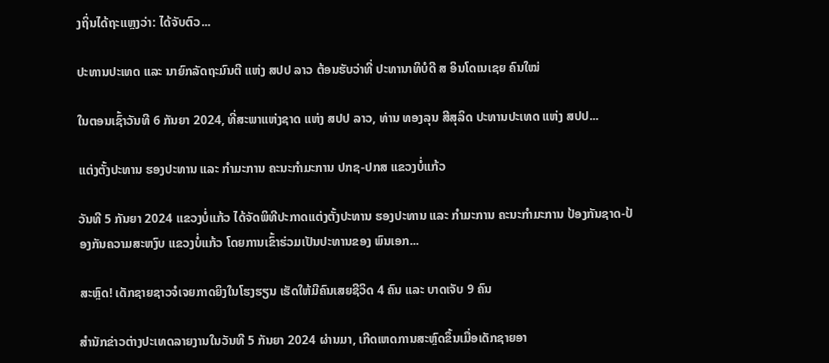ງຖິ່ນໄດ້ຖະແຫຼງວ່າ: ໄດ້ຈັບຕົວ...

ປະທານປະເທດ ແລະ ນາຍົກລັດຖະມົນຕີ ແຫ່ງ ສປປ ລາວ ຕ້ອນຮັບວ່າທີ່ ປະທານາທິບໍດີ ສ ອິນໂດເນເຊຍ ຄົນໃໝ່

ໃນຕອນເຊົ້າວັນທີ 6 ກັນຍາ 2024, ທີ່ສະພາແຫ່ງຊາດ ແຫ່ງ ສປປ ລາວ, ທ່ານ ທອງລຸນ ສີສຸລິດ ປະທານປະເທດ ແຫ່ງ ສປປ...

ແຕ່ງຕັ້ງປະທານ ຮອງປະທານ ແລະ ກຳມະການ ຄະນະກຳມະການ ປກຊ-ປກສ ແຂວງບໍ່ແກ້ວ

ວັນທີ 5 ກັນຍາ 2024 ແຂວງບໍ່ແກ້ວ ໄດ້ຈັດພິທີປະກາດແຕ່ງຕັ້ງປະທານ ຮອງປະທານ ແລະ ກຳມະການ ຄະນະກຳມະການ ປ້ອງກັນຊາດ-ປ້ອງກັນຄວາມສະຫງົບ ແຂວງບໍ່ແກ້ວ ໂດຍການເຂົ້າຮ່ວມເປັນປະທານຂອງ ພົນເອກ...

ສະຫຼົດ! ເດັກຊາຍຊາວຈໍເຈຍກາດຍິງໃນໂຮງຮຽນ ເຮັດໃຫ້ມີຄົນເສຍຊີວິດ 4 ຄົນ ແລະ ບາດເຈັບ 9 ຄົນ

ສຳນັກຂ່າວຕ່າງປະເທດລາຍງານໃນວັນທີ 5 ກັນຍາ 2024 ຜ່ານມາ, ເກີດເຫດການສະຫຼົດຂຶ້ນເມື່ອເດັກຊາຍອາ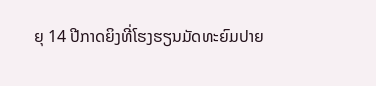ຍຸ 14 ປີກາດຍິງທີ່ໂຮງຮຽນມັດທະຍົມປາຍ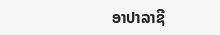ອາປາລາຊີ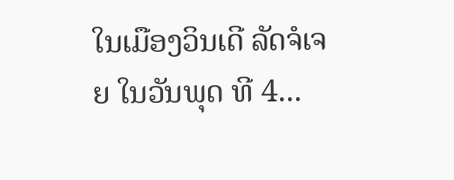ໃນເມືອງວິນເດີ ລັດຈໍເຈຍ ໃນວັນພຸດ ທີ 4...